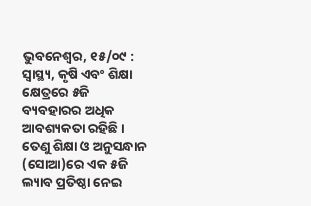ଭୁବନେଶ୍ୱର, ୧୫/୦୯ : ସ୍ୱାସ୍ଥ୍ୟ, କୃଷି ଏବଂ ଶିକ୍ଷା କ୍ଷେତ୍ରରେ ୫ଜି ବ୍ୟବହାରର ଅଧିକ ଆବଶ୍ୟକତା ରହିଛି । ତେଣୁ ଶିକ୍ଷା ଓ ଅନୁସନ୍ଧାନ (ସୋଆ)ରେ ଏକ ୫ଜି ଲ୍ୟାବ ପ୍ରତିଷ୍ଠା ନେଇ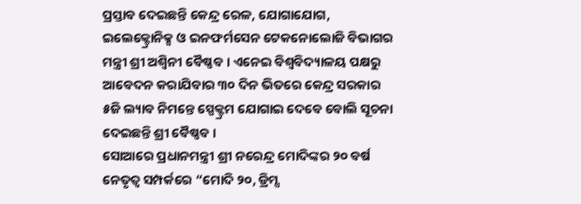ପ୍ରସ୍ତାବ ଦେଇଛନ୍ତି କେନ୍ଦ୍ର ରେଳ, ଯୋଗାଯୋଗ, ଇଲେକ୍ଟ୍ରୋନିକ୍ସ ଓ ଇନଫର୍ମସେନ ଟେକନୋଲୋଜି ବିଭାଗର ମନ୍ତ୍ରୀ ଶ୍ରୀ ଅଶ୍ୱିନୀ ବୈଷ୍ଣବ । ଏନେଇ ବିଶ୍ୱବିଦ୍ୟାଳୟ ପକ୍ଷରୁ ଆବେଦନ କରାଯିବାର ୩୦ ଦିନ ଭିତରେ କେନ୍ଦ୍ର ସରକାର ୫ଜି ଲ୍ୟାବ ନିମନ୍ତେ ସ୍ପେକ୍ଟ୍ରମ ଯୋଗାଇ ଦେବେ ବୋଲି ସୂଚନା ଦେଇଛନ୍ତି ଶ୍ରୀ ବୈଷ୍ଣବ ।
ସୋଆରେ ପ୍ରଧାନମନ୍ତ୍ରୀ ଶ୍ରୀ ନରେନ୍ଦ୍ର ମୋଦିଙ୍କର ୨୦ ବର୍ଷ ନେତୃତ୍ୱ ସମ୍ପର୍କରେ “ମୋଦି ୨୦, ଡ୍ରିମ୍ସ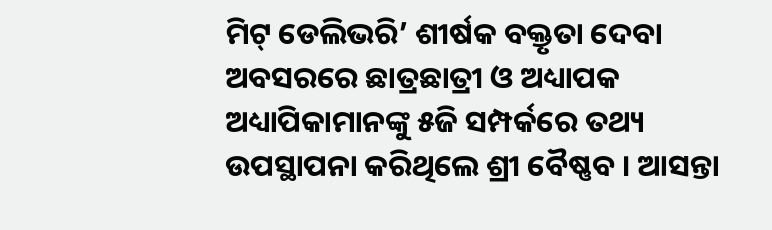ମିଟ୍ ଡେଲିଭରି’ ଶୀର୍ଷକ ବକ୍ତୃତା ଦେବା ଅବସରରେ ଛାତ୍ରଛାତ୍ରୀ ଓ ଅଧ୍ୟାପକ ଅଧ୍ୟାପିକାମାନଙ୍କୁ ୫ଜି ସମ୍ପର୍କରେ ତଥ୍ୟ ଉପସ୍ଥାପନା କରିଥିଲେ ଶ୍ରୀ ବୈଷ୍ଣବ । ଆସନ୍ତା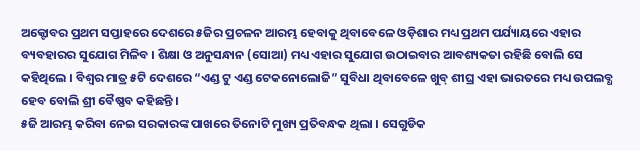ଅକ୍ଟୋବର ପ୍ରଥମ ସପ୍ତାହରେ ଦେଶରେ ୫ଜିର ପ୍ରଚଳନ ଆରମ୍ଭ ହେବାକୁ ଥିବାବେଳେ ଓଡ଼ିଶାର ମଧ୍ୟ ପ୍ରଥମ ପର୍ଯ୍ୟାୟରେ ଏହାର ବ୍ୟବହାରର ସୁଯୋଗ ମିଳିବ । ଶିକ୍ଷା ଓ ଅନୁସନ୍ଧାନ (ସୋଆ) ମଧ୍ୟ ଏହାର ସୁଯୋଗ ଉଠାଇବାର ଆବଶ୍ୟକତା ରହିଛି ବୋଲି ସେ କହିଥିଲେ । ବିଶ୍ୱର ମାତ୍ର ୫ଟି ଦେଶରେ “ଏଣ୍ଡ ଟୁ ଏଣ୍ଡ ଟେକନୋଲୋଜି” ସୁବିଧା ଥିବାବେଳେ ଖୁବ୍ ଶୀଘ୍ର ଏହା ଭାରତରେ ମଧ୍ୟ ଉପଲବ୍ଧ ହେବ ବୋଲି ଶ୍ରୀ ବୈଷ୍ଣବ କହିଛନ୍ତି ।
୫ଜି ଆରମ୍ଭ କରିବା ନେଇ ସରକାରଙ୍କ ପାଖରେ ତିନୋଟି ମୁଖ୍ୟ ପ୍ରତିବନ୍ଧକ ଥିଲା । ସେଗୁଡିକ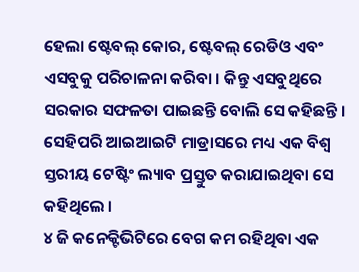ହେଲା ଷ୍ଟେବଲ୍ କୋର, ଷ୍ଟେବଲ୍ ରେଡିଓ ଏବଂ ଏସବୁକୁ ପରିଚାଳନା କରିବା । କିନ୍ତୁ ଏସବୁଥିରେ ସରକାର ସଫଳତା ପାଇଛନ୍ତି ବୋଲି ସେ କହିଛନ୍ତି । ସେହିପରି ଆଇଆଇଟି ମାଡ୍ରାସରେ ମଧ୍ୟ ଏକ ବିଶ୍ୱ ସ୍ତରୀୟ ଟେଷ୍ଟିଂ ଲ୍ୟାବ ପ୍ରସ୍ତୁତ କରାଯାଇଥିବା ସେ କହିଥିଲେ ।
୪ ଜି କନେକ୍ଟିଭିଟିରେ ବେଗ କମ ରହିଥିବା ଏକ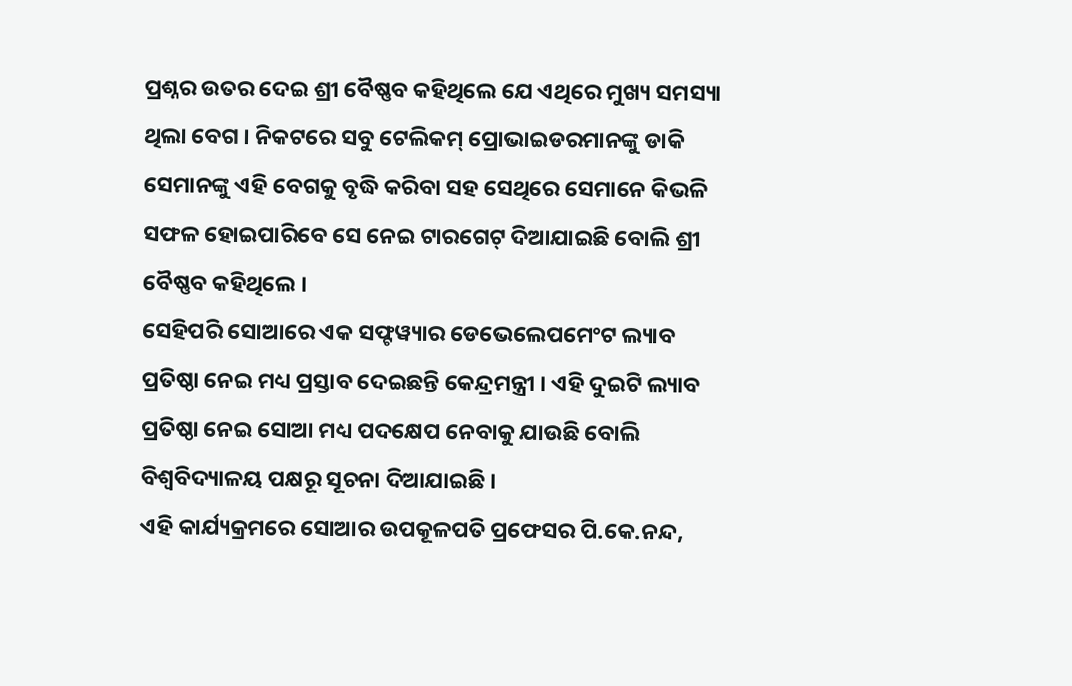ପ୍ରଶ୍ନର ଉତର ଦେଇ ଶ୍ରୀ ବୈଷ୍ଣବ କହିଥିଲେ ଯେ ଏଥିରେ ମୁଖ୍ୟ ସମସ୍ୟା ଥିଲା ବେଗ । ନିକଟରେ ସବୁ ଟେଲିକମ୍ ପ୍ରୋଭାଇଡରମାନଙ୍କୁ ଡାକି ସେମାନଙ୍କୁ ଏହି ବେଗକୁ ବୃଦ୍ଧି କରିବା ସହ ସେଥିରେ ସେମାନେ କିଭଳି ସଫଳ ହୋଇପାରିବେ ସେ ନେଇ ଟାରଗେଟ୍ ଦିଆଯାଇଛି ବୋଲି ଶ୍ରୀ ବୈଷ୍ଣବ କହିଥିଲେ ।
ସେହିପରି ସୋଆରେ ଏକ ସଫ୍ଟୱ୍ୟାର ଡେଭେଲେପମେଂଟ ଲ୍ୟାବ ପ୍ରତିଷ୍ଠା ନେଇ ମଧ୍ୟ ପ୍ରସ୍ତାବ ଦେଇଛନ୍ତି କେନ୍ଦ୍ରମନ୍ତ୍ରୀ । ଏହି ଦୁଇଟି ଲ୍ୟାବ ପ୍ରତିଷ୍ଠା ନେଇ ସୋଆ ମଧ୍ୟ ପଦକ୍ଷେପ ନେବାକୁ ଯାଉଛି ବୋଲି ବିଶ୍ୱବିଦ୍ୟାଳୟ ପକ୍ଷରୂ ସୂଚନା ଦିଆଯାଇଛି ।
ଏହି କାର୍ଯ୍ୟକ୍ରମରେ ସୋଆର ଉପକୂଳପତି ପ୍ରଫେସର ପି.କେ.ନନ୍ଦ,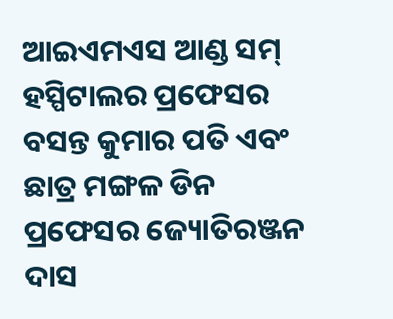ଆଇଏମଏସ ଆଣ୍ଡ ସମ୍ ହସ୍ପିଟାଲର ପ୍ରଫେସର ବସନ୍ତ କୁମାର ପତି ଏବଂ ଛାତ୍ର ମଙ୍ଗଳ ଡିନ ପ୍ରଫେସର ଜ୍ୟୋତିରଞ୍ଜନ ଦାସ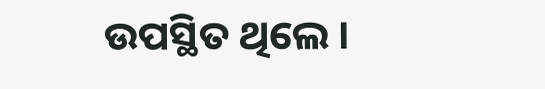ଉପସ୍ଥିତ ଥିଲେ ।